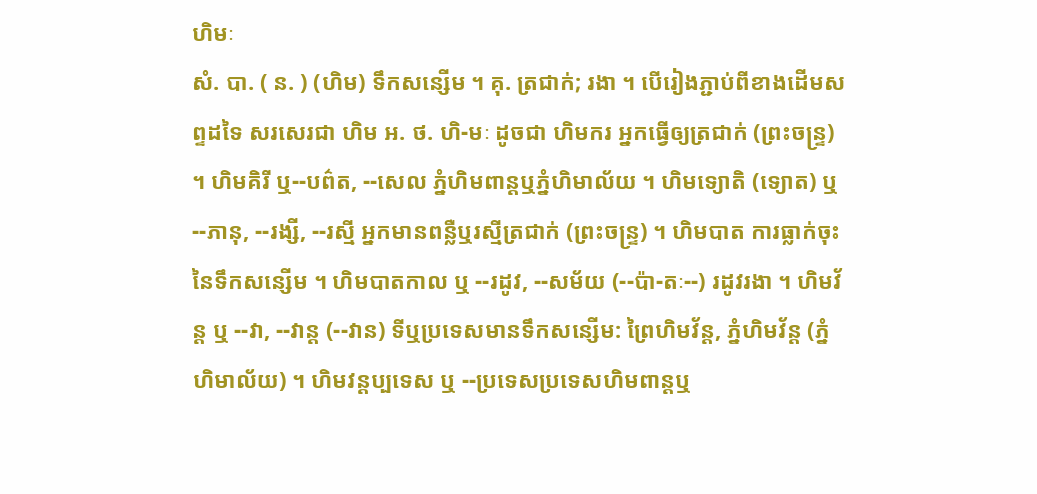ហិមៈ
សំ. បា. ( ន. ) (ហិម) ទឹកសន្សើម ។ គុ. ត្រជាក់; រងា ។ បើរៀងភ្ជាប់ពីខាងដើមសព្ទដទៃ សរសេរជា ហិម អ. ថ. ហិ-មៈ ដូចជា ហិមករ អ្នកធ្វើឲ្យត្រជាក់ (ព្រះចន្រ្ទ) ។ ហិមគិរី ឬ--បព៌ត, --សេល ភ្នំហិមពាន្តឬភ្នំហិមាល័យ ។ ហិមទ្យោតិ (ទ្យោត) ឬ --ភានុ, --រង្សី, --រស្មី អ្នកមានពន្លឺឬរស្មីត្រជាក់ (ព្រះចន្រ្ទ) ។ ហិមបាត ការធ្លាក់ចុះនៃទឹកសន្សើម ។ ហិមបាតកាល ឬ --រដូវ, --សម័យ (--ប៉ា-តៈ--) រដូវរងា ។ ហិមវ័ន្ត ឬ --វា, --វាន្ត (--វាន) ទីឬប្រទេសមានទឹកសន្សើម: ព្រៃហិមវ័ន្ត, ភ្នំហិមវ័ន្ត (ភ្នំហិមាល័យ) ។ ហិមវន្តប្បទេស ឬ --ប្រទេសប្រទេសហិមពាន្តឬ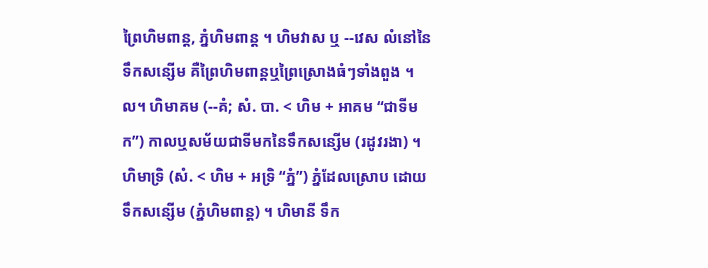ព្រៃហិមពាន្ត, ភ្នំហិមពាន្ត ។ ហិមវាស ឬ --វេស លំនៅនៃទឹកសន្សើម គឺព្រៃហិមពាន្តឬព្រៃស្រោងធំៗទាំងពួង ។ល។ ហិមាគម (--គំ; សំ. បា. < ហិម + អាគម “ជាទីមក”) កាលឬសម័យជាទីមកនៃទឹកសន្សើម (រដូវរងា) ។ ហិមាទ្រិ (សំ. < ហិម + អទ្រិ “ភ្នំ”) ភ្នំដែលស្រោប ដោយទឹកសន្សើម (ភ្នំហិមពាន្ត) ។ ហិមានី ទឹក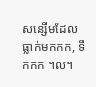សន្សើមដែលធ្លាក់មកកក, ទឹកកក ។ល។